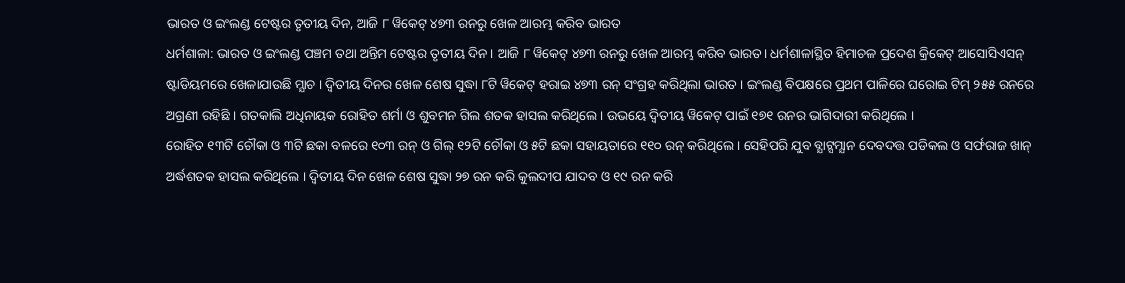ଭାରତ ଓ ଇଂଲଣ୍ଡ ଟେଷ୍ଟର ତୃତୀୟ ଦିନ, ଆଜି ୮ ୱିକେଟ୍ ୪୭୩ ରନରୁ ଖେଳ ଆରମ୍ଭ କରିବ ଭାରତ
ଧର୍ମଶାଳା: ଭାରତ ଓ ଇଂଲଣ୍ଡ ପଞ୍ଚମ ତଥା ଅନ୍ତିମ ଟେଷ୍ଟର ତୃତୀୟ ଦିନ । ଆଜି ୮ ୱିକେଟ୍ ୪୭୩ ରନରୁ ଖେଳ ଆରମ୍ଭ କରିବ ଭାରତ। ଧର୍ମଶାଳାସ୍ଥିତ ହିମାଚଳ ପ୍ରଦେଶ କ୍ରିକେଟ୍ ଆସୋସିଏସନ୍ ଷ୍ଟାଡିୟମରେ ଖେଳାଯାଉଛି ମ୍ଯାଚ । ଦ୍ବିତୀୟ ଦିନର ଖେଳ ଶେଷ ସୁଦ୍ଧା ୮ଟି ୱିକେଟ୍ ହରାଇ ୪୭୩ ରନ୍ ସଂଗ୍ରହ କରିଥିଲା ଭାରତ । ଇଂଲଣ୍ଡ ବିପକ୍ଷରେ ପ୍ରଥମ ପାଳିରେ ଘରୋଇ ଟିମ୍ ୨୫୫ ରନରେ ଅଗ୍ରଣୀ ରହିଛି । ଗତକାଲି ଅଧିନାୟକ ରୋହିତ ଶର୍ମା ଓ ଶୁବମନ ଗିଲ ଶତକ ହାସଲ କରିଥିଲେ । ଉଭୟେ ଦ୍ବିତୀୟ ୱିକେଟ୍ ପାଇଁ ୧୭୧ ରନର ଭାଗିଦାରୀ କରିଥିଲେ ।
ରୋହିତ ୧୩ଟି ଚୌକା ଓ ୩ଟି ଛକା ବଳରେ ୧୦୩ ରନ୍ ଓ ଗିଲ୍ ୧୨ଟି ଚୌକା ଓ ୫ଟି ଛକା ସହାୟତାରେ ୧୧୦ ରନ୍ କରିଥିଲେ । ସେହିପରି ଯୁବ ବ୍ଯାଟ୍ସମ୍ଯାନ ଦେବଦତ୍ତ ପଡିକଲ ଓ ସର୍ଫରାଜ ଖାନ୍ ଅର୍ଦ୍ଧଶତକ ହାସଲ କରିଥିଲେ । ଦ୍ବିତୀୟ ଦିନ ଖେଳ ଶେଷ ସୁଦ୍ଧା ୨୭ ରନ କରି କୁଲଦୀପ ଯାଦବ ଓ ୧୯ ରନ କରି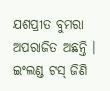ଯଶପ୍ରୀତ ବୁମରା ଅପରାଜିତ ଅଛନ୍ତି । ଇଂଲଣ୍ଡ ଟସ୍ ଜିଣି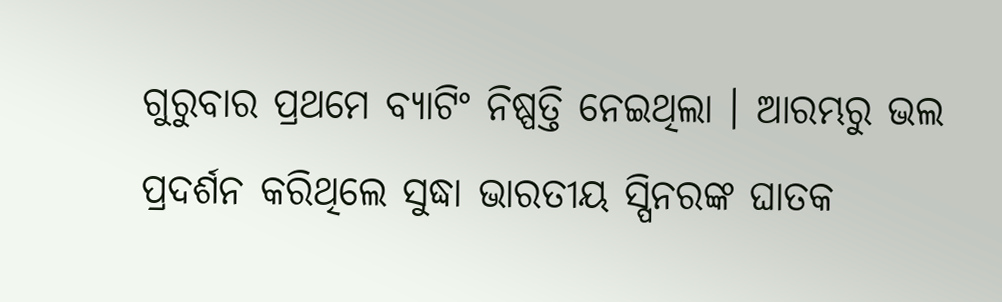ଗୁରୁବାର ପ୍ରଥମେ ବ୍ୟାଟିଂ ନିଷ୍ପତ୍ତି ନେଇଥିଲା । ଆରମ୍ଭରୁ ଭଲ ପ୍ରଦର୍ଶନ କରିଥିଲେ ସୁଦ୍ଧା ଭାରତୀୟ ସ୍ପିନରଙ୍କ ଘାତକ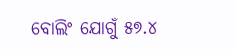ବୋଲିଂ ଯୋଗୁଁ ୫୭.୪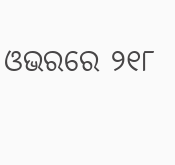ଓଭରରେ ୨୧୮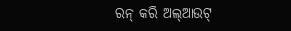ରନ୍ କରି ଅଲ୍ଆଉଟ୍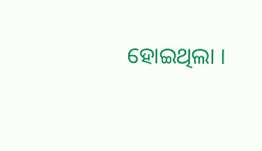ହୋଇଥିଲା ।